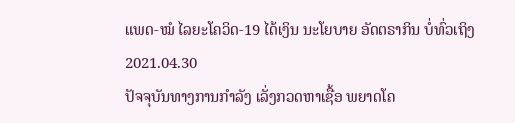ແພດ-ໝໍ ໄລຍະໂຄວິດ-19 ໄດ້ເງິນ ນະໂຍບາຍ ອັດຕຣາກິນ ບໍ່ທົ່ວເຖິງ
2021.04.30
ປັຈຈຸບັນທາງການກຳລັງ ເລັ່ງກວດຫາເຊື້ອ ພຍາດໂຄ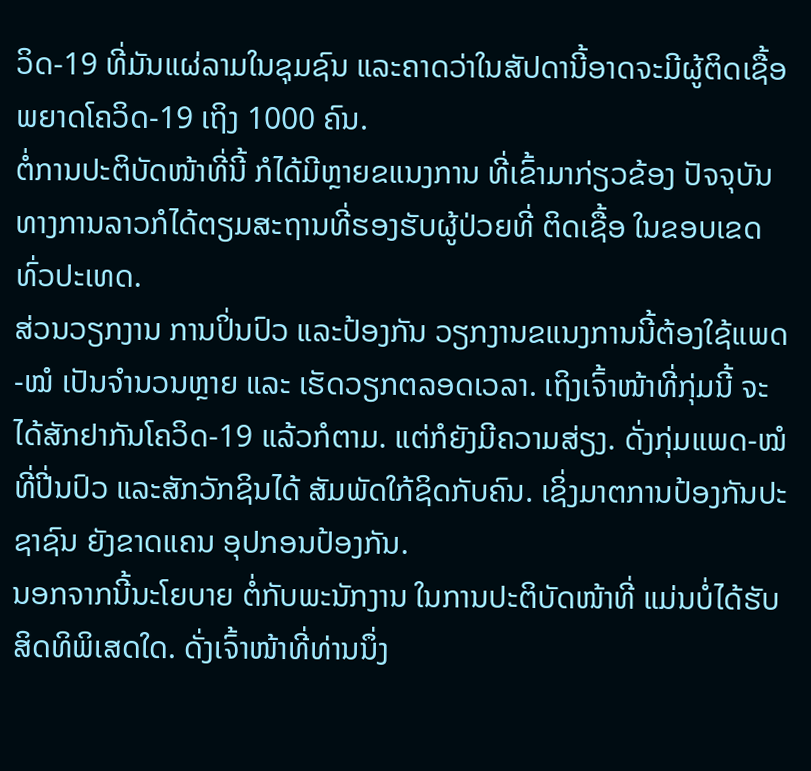ວິດ-19 ທີ່ມັນແຜ່ລາມໃນຊຸມຊົນ ແລະຄາດວ່າໃນສັປດານີ້ອາດຈະມີຜູ້ຕິດເຊື້ອ ພຍາດໂຄວິດ-19 ເຖິງ 1000 ຄົນ.
ຕໍ່ການປະຕິບັດໜ້າທີ່ນີ້ ກໍໄດ້ມີຫຼາຍຂແນງການ ທີ່ເຂົ້າມາກ່ຽວຂ້ອງ ປັຈຈຸບັນ ທາງການລາວກໍໄດ້ຕຽມສະຖານທີ່ຮອງຮັບຜູ້ປ່ວຍທີ່ ຕິດເຊື້ອ ໃນຂອບເຂດທົ່ວປະເທດ.
ສ່ວນວຽກງານ ການປິ່ນປົວ ແລະປ້ອງກັນ ວຽກງານຂແນງການນີ້ຕ້ອງໃຊ້ແພດ-ໝໍ ເປັນຈຳນວນຫຼາຍ ແລະ ເຮັດວຽກຕລອດເວລາ. ເຖິງເຈົ້າໜ້າທີ່ກຸ່ມນີ້ ຈະໄດ້ສັກຢາກັນໂຄວິດ-19 ແລ້ວກໍຕາມ. ແຕ່ກໍຍັງມີຄວາມສ່ຽງ. ດັ່ງກຸ່ມແພດ-ໝໍ ທີ່ປີ່ນປົວ ແລະສັກວັກຊິນໄດ້ ສັມພັດໃກ້ຊິດກັບຄົນ. ເຊິ່ງມາຕການປ້ອງກັນປະຊາຊົນ ຍັງຂາດແຄນ ອຸປກອນປ້ອງກັນ.
ນອກຈາກນີ້ນະໂຍບາຍ ຕໍ່ກັບພະນັກງານ ໃນການປະຕິບັດໜ້າທີ່ ແມ່ນບໍ່ໄດ້ຮັບສິດທິພິເສດໃດ. ດັ່ງເຈົ້າໜ້າທີ່ທ່ານນຶ່ງ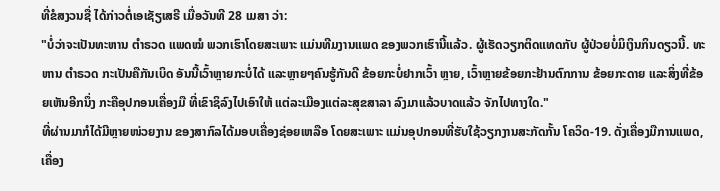ທີ່ຂໍສງວນຊື່ ໄດ້ກ່າວຕໍ່ເອເຊັຽເສຣີ ເມື່ອວັນທີ 28 ເມສາ ວ່າ:
"ບໍ່ວ່າຈະເປັນທະຫານ ຕຳຣວດ ແພດໝໍ ພວກເຮົາໂດຍສະເພາະ ແມ່ນທີມງານແພດ ຂອງພວກເຮົານີ້ແລ້ວ. ຜູ້ເຮັດວຽກຕິດແທດກັບ ຜູ້ປ່ວຍບໍ່ມິເງິນກິນດຽວນີ້. ທະຫານ ຕຳຣວດ ກະເປັນຄືກັນເບິດ ອັນນີ້ເວົ້າຫຼາຍກະບໍ່ໄດ້ ແລະຫຼາຍໆຄົນຮູ້ກັນດີ ຂ້ອຍກະບໍ່ຢາກເວົ້າ ຫຼາຍ, ເວົ້າຫຼາຍຂ້ອຍກະຢ້ານຕົກການ ຂ້ອຍກະດາຍ ແລະສິ່ງທີ່ຂ້ອຍເຫັນອີກນຶ່ງ ກະຄືອຸປກອນເຄື່ອງມື ທີ່ເຂົາຊິລົງໄປເອົາໃຫ້ ແຕ່ລະເມືອງແຕ່ລະສຸຂສາລາ ລົງມາແລ້ວບາດແລ້ວ ຈັກໄປທາງໃດ."
ທີ່ຜ່ານມາກໍໄດ້ມີຫຼາຍໜ່ວຍງານ ຂອງສາກົລໄດ້ມອບເຄື່ອງຊ່ອຍເຫລືອ ໂດຍສະເພາະ ແມ່ນອຸປກອນທີ່ຮັບໃຊ້ວຽກງານສະກັດກັ້ນ ໂຄວິດ-19. ດັ່ງເຄື່ອງມືການແພດ, ເຄື່ອງ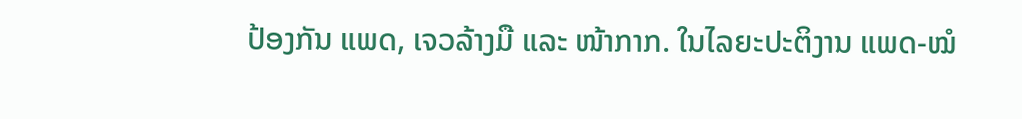ປ້ອງກັນ ແພດ, ເຈວລ້າງມື ແລະ ໜ້າກາກ. ໃນໄລຍະປະຕິງານ ແພດ-ໝໍ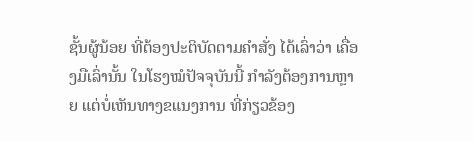ຊັ້ນຜູ້ນ້ອຍ ທີ່ຕ້ອງປະຕິບັດຕາມຄຳສັ່ງ ໄດ້ເລົ່າວ່າ ເຄື່ອງມືເລົ່ານັ້ນ ໃນໂຮງໝໍປັຈຈຸບັນນີ້ ກຳລັງຕ້ອງການຫຼາຍ ແຕ່ບໍ່ເຫັນທາງຂແນງການ ທີ່ກ່ຽວຂ້ອງ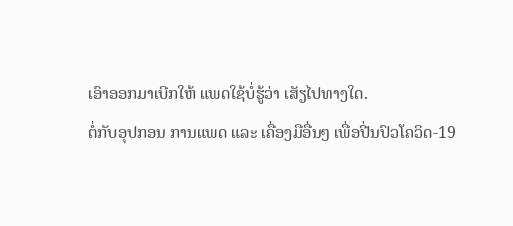ເອົາອອກມາເບີກໃຫ້ ແພດໃຊ້ບໍ່ຮູ້ວ່າ ເສັຽໄປທາງໃດ.
ຕໍ່ກັບອຸປກອນ ການແພດ ແລະ ເຄື່ອງມືອື່ນໆ ເພື່ອປີ່ນປົວໂຄວິດ-19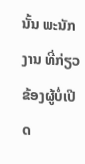ນັ້ນ ພະນັກງານ ທີ່ກ່ຽວຂ້ອງຜູ້ບໍ່ເປີດ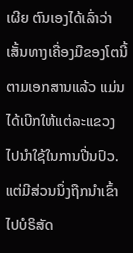ເຜີຍ ຕົນເອງໄດ້ເລົ່າວ່າ ເສັ້ນທາງເຄື່ອງມືຂອງໂຕນີ້ ຕາມເອກສານແລ້ວ ແມ່ນໄດ້ເບີກໃຫ້ແຕ່ລະແຂວງ ໄປນໍາໃຊ້ໃນການປີ່ນປົວ. ແຕ່ມີສ່ວນນຶ່ງຖືກນຳເຂົ້າ ໄປບໍຣິສັດ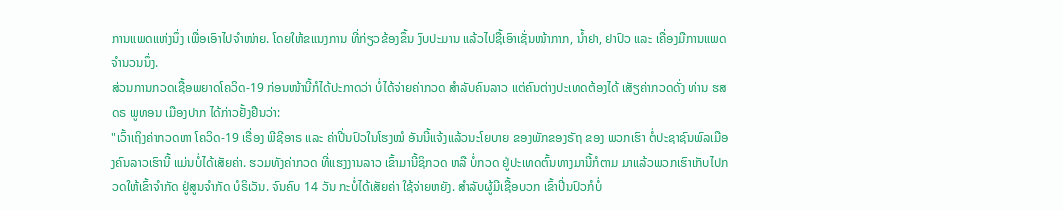ການແພດແຫ່ງນຶ່ງ ເພື່ອເອົາໄປຈໍາໜ່າຍ. ໂດຍໃຫ້ຂແນງການ ທີ່ກ່ຽວຂ້ອງຂຶ້ນ ງົບປະມານ ແລ້ວໄປຊື້ເອົາເຊັ່ນໜ້າກາກ, ນໍ້າຢາ, ຢາປົວ ແລະ ເຄື່ອງມືການແພດຈຳນວນນຶ່ງ.
ສ່ວນການກວດເຊື້ອພຍາດໂຄວິດ-19 ກ່ອນໜ້ານີ້ກໍໄດ້ປະກາດວ່າ ບໍ່ໄດ້ຈ່າຍຄ່າກວດ ສຳລັບຄົນລາວ ແຕ່ຄົນຕ່າງປະເທດຕ້ອງໄດ້ ເສັຽຄ່າກວດດັ່ງ ທ່ານ ຮສ ດຣ ພູທອນ ເມືອງປາກ ໄດ້ກ່າວຢັ້ງຢືນວ່າ:
"ເວົ້າເຖິງຄ່າກວດຫາ ໂຄວິດ-19 ເຣື່ອງ ພີຊີອາຣ ແລະ ຄ່າປີ່ນປົວໃນໂຮງໝໍ ອັນນີ້ແຈ້ງແລ້ວນະໂຍບາຍ ຂອງພັກຂອງຣັຖ ຂອງ ພວກເຮົາ ຕໍ່ປະຊາຊົນພົລເມືອງຄົນລາວເຮົານີ້ ແມ່ນບໍ່ໄດ້ເສັຍຄ່າ. ຮວມທັງຄ່າກວດ ທີ່ແຮງງານລາວ ເຂົ້າມານີ້ຊິກວດ ຫລື ບໍ່ກວດ ຢູ່ປະເທດຕົ້ນທາງມານີ້ກໍຕາມ ມາແລ້ວພວກເຮົາເກັບໄປກວດໃຫ້ເຂົ້າຈຳກັດ ຢູ່ສູນຈຳກັດ ບໍຣິເວັນ. ຈົນຄົບ 14 ວັນ ກະບໍ່ໄດ້ເສັຍຄ່າ ໃຊ້ຈ່າຍຫຍັງ. ສຳລັບຜູ້ມີເຊື້ອບວກ ເຂົ້າປີ່ນປົວກໍບໍ່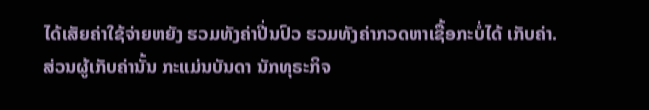ໄດ້ເສັຍຄ່າໃຊ້ຈ່າຍຫຍັງ ຮວມທັງຄ່າປີ່ນປົວ ຮວມທັງຄ່າກວດຫາເຊື້ອກະບໍ່ໄດ້ ເກັບຄ່າ.
ສ່ວນຜູ້ເກັບຄ່ານັ້ນ ກະແມ່ນບັນດາ ນັກທຸຣະກິຈ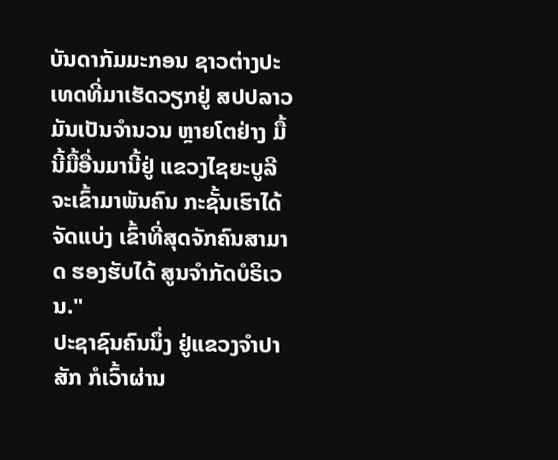ບັນດາກັມມະກອນ ຊາວຕ່າງປະເທດທີ່ມາເຮັດວຽກຢູ່ ສປປລາວ ມັນເປັນຈຳນວນ ຫຼາຍໂຕຢ່າງ ມື້ນີ້ມື້ອື່ນມານີ້ຢູ່ ແຂວງໄຊຍະບູລີ ຈະເຂົ້າມາພັນຄົນ ກະຊັ້ນເຮົາໄດ້ຈັດແບ່ງ ເຂົ້າທີ່ສຸດຈັກຄົນສາມາດ ຮອງຮັບໄດ້ ສູນຈຳກັດບໍຣິເວນ."
ປະຊາຊົນຄົນນຶ່ງ ຢູ່ແຂວງຈຳປາສັກ ກໍເວົ້າຜ່ານ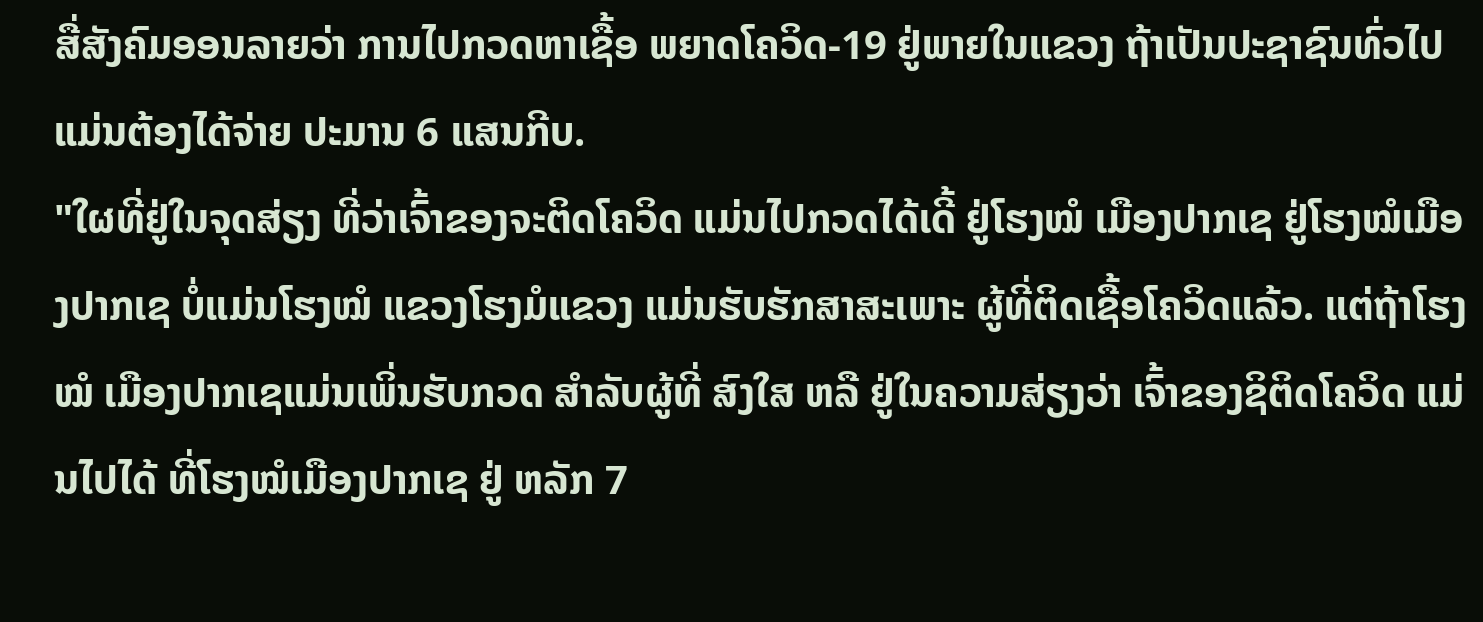ສື່ສັງຄົມອອນລາຍວ່າ ການໄປກວດຫາເຊື້ອ ພຍາດໂຄວິດ-19 ຢູ່ພາຍໃນແຂວງ ຖ້າເປັນປະຊາຊົນທົ່ວໄປ ແມ່ນຕ້ອງໄດ້ຈ່າຍ ປະມານ 6 ແສນກີບ.
"ໃຜທີ່ຢູ່ໃນຈຸດສ່ຽງ ທີ່ວ່າເຈົ້າຂອງຈະຕິດໂຄວິດ ແມ່ນໄປກວດໄດ້ເດີ້ ຢູ່ໂຮງໝໍ ເມືອງປາກເຊ ຢູ່ໂຮງໝໍເມືອງປາກເຊ ບໍ່ແມ່ນໂຮງໝໍ ແຂວງໂຮງມໍແຂວງ ແມ່ນຮັບຮັກສາສະເພາະ ຜູ້ທີ່ຕິດເຊື້ອໂຄວິດແລ້ວ. ແຕ່ຖ້າໂຮງໝໍ ເມືອງປາກເຊແມ່ນເພິ່ນຮັບກວດ ສຳລັບຜູ້ທີ່ ສົງໃສ ຫລື ຢູ່ໃນຄວາມສ່ຽງວ່າ ເຈົ້າຂອງຊິຕິດໂຄວິດ ແມ່ນໄປໄດ້ ທີ່ໂຮງໝໍເມືອງປາກເຊ ຢູ່ ຫລັກ 7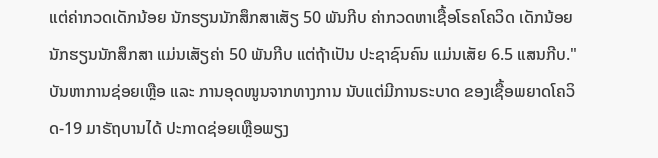ແຕ່ຄ່າກວດເດັກນ້ອຍ ນັກຮຽນນັກສຶກສາເສັຽ 50 ພັນກີບ ຄ່າກວດຫາເຊື້ອໂຣຄໂຄວິດ ເດັກນ້ອຍນັກຮຽນນັກສຶກສາ ແມ່ນເສັຽຄ່າ 50 ພັນກີບ ແຕ່ຖ້າເປັນ ປະຊາຊົນຄົນ ແມ່ນເສັຍ 6.5 ແສນກີບ."
ບັນຫາການຊ່ອຍເຫຼືອ ແລະ ການອຸດໜູນຈາກທາງການ ນັບແຕ່ມີການຣະບາດ ຂອງເຊື້ອພຍາດໂຄວິດ-19 ມາຣັຖບານໄດ້ ປະກາດຊ່ອຍເຫຼືອພຽງ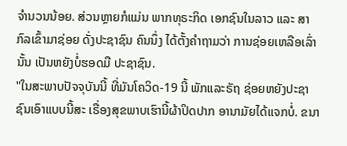ຈຳນວນນ້ອຍ. ສ່ວນຫຼາຍກໍແມ່ນ ພາກທຸຣະກິດ ເອກຊົນໃນລາວ ແລະ ສາກົລເຂົ້າມາຊ່ອຍ ດັ່ງປະຊາຊົນ ຄົນນຶ່ງ ໄດ້ຕັ້ງຄຳຖາມວ່າ ການຊ່ອຍເຫລືອເລົ່ານັ້ນ ເປັນຫຍັງບໍ່ຮອດມື ປະຊາຊົນ.
"ໃນສະພາບປັຈຈຸບັນນີ້ ທີ່ມັນໂຄວິດ-19 ນີ້ ພັກແລະຣັຖ ຊ່ອຍຫຍັງປະຊາຊົນເອົາແບບນີ້ສະ ເຣື່ອງສຸຂພາບເຮົານີ້ຜ້າປິດປາກ ອານາມັຍໄດ້ແຈກບໍ່. ຂນາ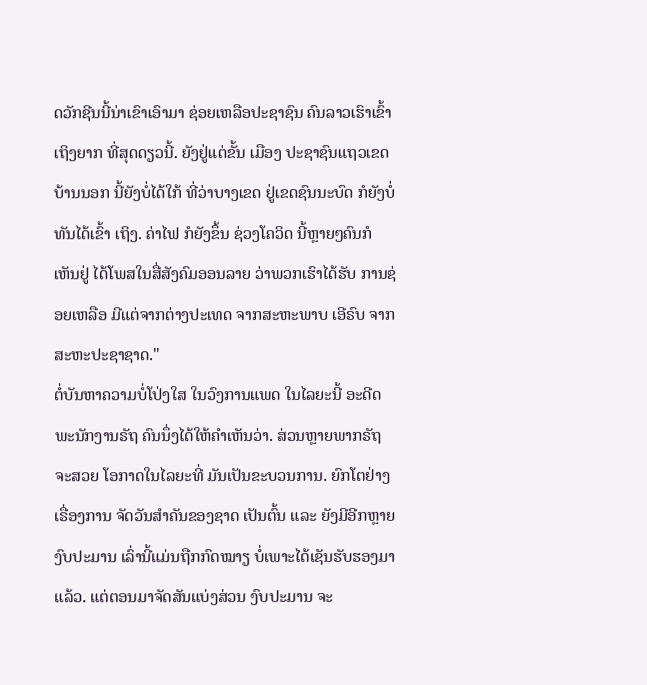ດວັກຊີນນີ້ນ່າເຂົາເອົາມາ ຊ່ອຍເຫລືອປະຊາຊົນ ຄົນລາວເຮົາເຂົ້າເຖິງຍາກ ທີ່ສຸດດຽວນີ້. ຍັງຢູ່ແຕ່ຂັ້ນ ເມືອງ ປະຊາຊົນແຖວເຂດບ້ານນອກ ນີ້ຍັງບໍ່ໄດ້ໃກ້ ທີ່ວ່າບາງເຂດ ຢູ່ເຂດຊົນນະບົດ ກໍຍັງບໍ່ທັນໄດ້ເຂົ້າ ເຖິງ. ຄ່າໄຟ ກໍຍັງຂຶ້ນ ຊ່ວງໂຄວິດ ນີ້ຫຼາຍໆຄົນກໍເຫັນຢູ່ ໄດ້ໂພສໃນສື່ສັງຄົມອອນລາຍ ວ່າພວກເຮົາໄດ້ຮັບ ການຊ່ອຍເຫລືອ ມີແຕ່ຈາກຕ່າງປະເທດ ຈາກສະຫະພາບ ເອີຣົບ ຈາກ ສະຫະປະຊາຊາດ."
ຕໍ່ບັນຫາຄວາມບໍ່ໂປ່ງໃສ ໃນວົງການແພດ ໃນໄລຍະນີ້ ອະດີດພະນັກງານຣັຖ ຄົນນຶ່ງໄດ້ໃຫ້ຄຳເຫັນວ່າ. ສ່ວນຫຼາຍພາກຣັຖຈະສວຍ ໂອກາດໃນໄລຍະທີ່ ມັນເປັນຂະບວນການ. ຍົກໂຕຢ່າງເຣື່ອງການ ຈັດວັນສຳຄັນຂອງຊາດ ເປັນຕົ້ນ ແລະ ຍັງມີອີກຫຼາຍງົບປະມານ ເລົ່ານີ້ແມ່ນຖືກກົດໝາຽ ບໍ່ເພາະໄດ້ເຊັນຮັບຮອງມາແລ້ວ. ແຕ່ຕອນມາຈັດສັນແບ່ງສ່ວນ ງົບປະມານ ຈະ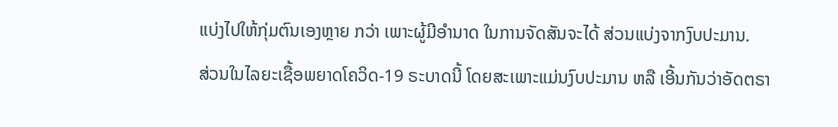ແບ່ງໄປໃຫ້ກຸ່ມຕົນເອງຫຼາຍ ກວ່າ ເພາະຜູ້ມີອຳນາດ ໃນການຈັດສັນຈະໄດ້ ສ່ວນແບ່ງຈາກງົບປະມານ.
ສ່ວນໃນໄລຍະເຊື້ອພຍາດໂຄວິດ-19 ຣະບາດນີ້ ໂດຍສະເພາະແມ່ນງົບປະມານ ຫລື ເອີ້ນກັນວ່າອັດຕຣາ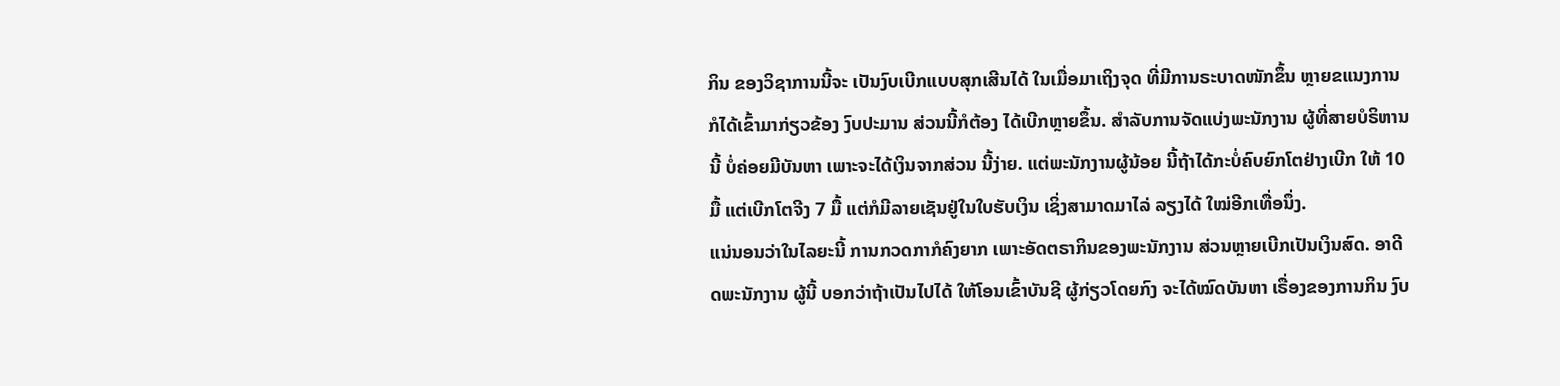ກິນ ຂອງວິຊາການນີ້ຈະ ເປັນງົບເບີກແບບສຸກເສີນໄດ້ ໃນເມື່ອມາເຖິງຈຸດ ທີ່ມີການຣະບາດໜັກຂຶ້ນ ຫຼາຍຂແນງການ ກໍໄດ້ເຂົ້າມາກ່ຽວຂ້ອງ ງົບປະມານ ສ່ວນນີ້ກໍຕ້ອງ ໄດ້ເບີກຫຼາຍຂຶ້ນ. ສຳລັບການຈັດແບ່ງພະນັກງານ ຜູ້ທີ່ສາຍບໍຣິຫານນີ້ ບໍ່ຄ່ອຍມີບັນຫາ ເພາະຈະໄດ້ເງິນຈາກສ່ວນ ນີ້ງ່າຍ. ແຕ່ພະນັກງານຜູ້ນ້ອຍ ນີ້ຖ້າໄດ້ກະບໍ່ຄົບຍົກໂຕຢ່າງເບີກ ໃຫ້ 10 ມື້ ແຕ່ເບີກໂຕຈີງ 7 ມື້ ແຕ່ກໍມີລາຍເຊັນຢູ່ໃນໃບຮັບເງິນ ເຊິ່ງສາມາດມາໄລ່ ລຽງໄດ້ ໃໝ່ອີກເທື່ອນຶ່ງ.
ແນ່ນອນວ່າໃນໄລຍະນີ້ ການກວດກາກໍຄົງຍາກ ເພາະອັດຕຣາກິນຂອງພະນັກງານ ສ່ວນຫຼາຍເບີກເປັນເງິນສົດ. ອາດີດພະນັກງານ ຜູ້ນີ້ ບອກວ່າຖ້າເປັນໄປໄດ້ ໃຫ້ໂອນເຂົ້າບັນຊີ ຜູ້ກ່ຽວໂດຍກົງ ຈະໄດ້ໝົດບັນຫາ ເຣື່ອງຂອງການກິນ ງົບ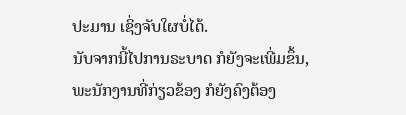ປະມານ ເຊິ່ງຈັບໃຜບໍ່ໄດ້.
ນັບຈາກນີ້ໄປການຣະບາດ ກໍຍັງຈະເພີ່ມຂຶ້ນ, ພະນັກງານທີ່ກ່ຽວຂ້ອງ ກໍຍັງຄົງຕ້ອງ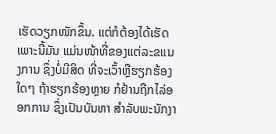ເຮັດວຽກໜັກຂຶ້ນ. ແຕ່ກໍຕ້ອງໄດ້ເຮັດເພາະນີ້ມັນ ແມ່ນໜ້າທີ່ຂອງແຕ່ລະຂແນງການ ຊຶ່ງບໍ່ມີສິດ ທີ່ຈະເວົ້າຫຼືຮຽກຮ້ອງໃດໆ ຖ້າຮຽກຮ້ອງຫຼາຍ ກໍຢ້ານຖືກໄລ່ອອກການ ຊຶ່ງເປັນບັນຫາ ສຳລັບພະນັກງາ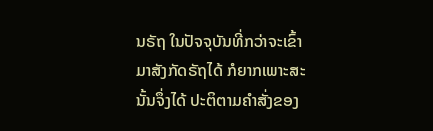ນຣັຖ ໃນປັຈຈຸບັນທີ່ກວ່າຈະເຂົ້າມາສັງກັດຣັຖໄດ້ ກໍຍາກເພາະສະນັ້ນຈຶ່ງໄດ້ ປະຕິຕາມຄຳສັ່ງຂອງ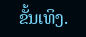ຂັ້ນເທິງ.